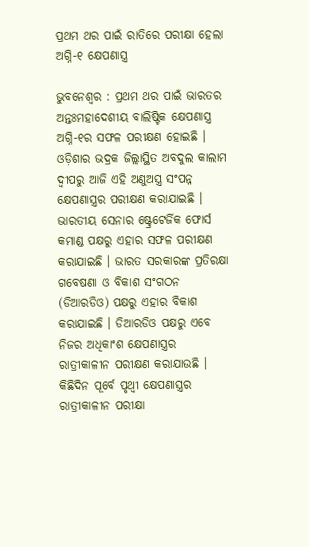ପ୍ରଥମ ଥର ପାଇଁ ରାତିରେ ପରୀକ୍ଷା ହେଲା ଅଗ୍ନି-୧ କ୍ଷେପଣାସ୍ତ୍ର

ଭୁବନେଶ୍ୱର : ପ୍ରଥମ ଥର ପାଇଁ ଭାରତର ଅନ୍ତଃମହାଦେଶୀୟ ବାଲିଷ୍ଟିକ କ୍ଷେପଣାସ୍ତ୍ର ଅଗ୍ନି-୧ର ସଫଳ ପରୀକ୍ଷଣ ହୋଇଛି । ଓଡ଼ିଶାର ଭଦ୍ରକ ଜିଲ୍ଲାସ୍ଥିତ ଅବଦୁଲ କାଲାମ ଦ୍ୱୀପରୁ ଆଜି ଏହି ଅଣୁଅସ୍ତ୍ର ସଂପନ୍ନ କ୍ଷେପଣାସ୍ତ୍ରର ପରୀକ୍ଷଣ କରାଯାଇଛି । ଭାରତୀୟ ସେନାର ଷ୍ଟ୍ରେଟେର୍ଜିକ ଫୋର୍ସ କମାଣ୍ଡ ପକ୍ଷରୁ ଏହାର ସଫଳ ପରୀକ୍ଷଣ କରାଯାଇଛି । ଭାରତ ସରକାରଙ୍କ ପ୍ରତିରକ୍ଷା ଗବେଷଣା ଓ ବିକାଶ ସଂଗଠନ (ଡିଆରଡିଓ) ପକ୍ଷରୁ ଏହାର ବିକାଶ କରାଯାଇଛି । ଡିଆରଡିଓ ପକ୍ଷରୁ ଏବେ ନିଜର ଅଧିକାଂଶ କ୍ଷେପଣାସ୍ତ୍ରର ରାତ୍ରୀକାଳୀନ ପରୀକ୍ଷଣ କରାଯାଉଛି । କିଛିଦିନ ପୂର୍ବେ ପୃଥ୍ଵୀ କ୍ଷେପଣାସ୍ତ୍ରର ରାତ୍ରୀକାଳୀନ ପରୀକ୍ଷା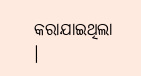କରାଯାଇଥିଲା ।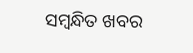ସମ୍ବନ୍ଧିତ ଖବର